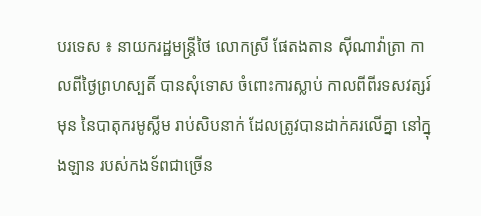បរទេស ៖ នាយករដ្ឋមន្ត្រីថៃ លោកស្រី ផែតងតាន ស៊ីណាវ៉ាត្រា កាលពីថ្ងៃព្រហស្បតិ៍ បានសុំទោស ចំពោះការស្លាប់ កាលពីពីរទសវត្សរ៍មុន នៃបាតុករមូស្លីម រាប់សិបនាក់ ដែលត្រូវបានដាក់គរលើគ្នា នៅក្នុងឡាន របស់កងទ័ពជាច្រើន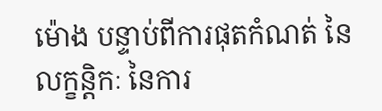ម៉ោង បន្ទាប់ពីការផុតកំណត់ នៃលក្ខន្តិកៈ នៃការ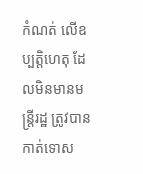កំណត់ លើឧប្បត្តិហេតុ ដែលមិនមានមន្ត្រីរដ្ឋ ត្រូវបានកាត់ទោស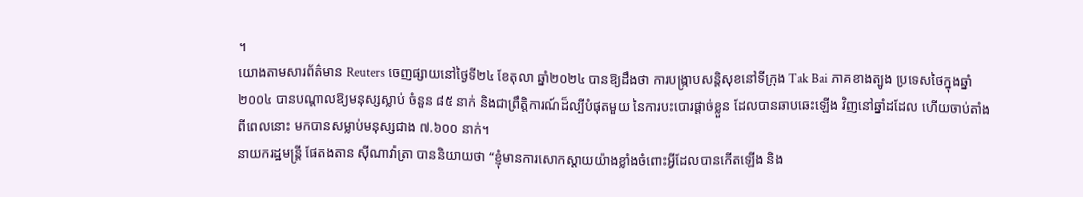។
យោងតាមសារព័ត៌មាន Reuters ចេញផ្សាយនៅថ្ងៃទី២៤ ខែតុលា ឆ្នាំ២០២៤ បានឱ្យដឹងថា ការបង្ក្រាបសន្តិសុខនៅទីក្រុង Tak Bai ភាគខាងត្បូង ប្រទេសថៃក្នុងឆ្នាំ ២០០៤ បានបណ្តាលឱ្យមនុស្សស្លាប់ ចំនួន ៨៥ នាក់ និងជាព្រឹត្តិការណ៍ដ៏ល្បីបំផុតមួយ នៃការបះបោរផ្តាច់ខ្លួន ដែលបានឆាបឆេះឡើង វិញនៅឆ្នាំដដែល ហើយចាប់តាំងពីពេលនោះ មកបានសម្លាប់មនុស្សជាង ៧.៦០០ នាក់។
នាយករដ្ឋមន្ត្រី ផែតងតាន ស៊ីណាវ៉ាត្រា បាននិយាយថា “ខ្ញុំមានការសោកស្ដាយយ៉ាងខ្លាំងចំពោះអ្វីដែលបានកើតឡើង និង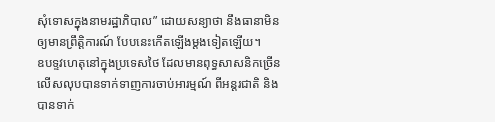សុំទោសក្នុងនាមរដ្ឋាភិបាល” ដោយសន្យាថា នឹងធានាមិនឲ្យមានព្រឹត្តិការណ៍ បែបនេះកើតឡើងម្តងទៀតឡើយ។
ឧបទ្ទវហេតុនៅក្នុងប្រទេសថៃ ដែលមានពុទ្ធសាសនិកច្រើន លើសលុបបានទាក់ទាញការចាប់អារម្មណ៍ ពីអន្តរជាតិ និងបានទាក់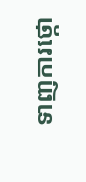ទាញការថ្កោ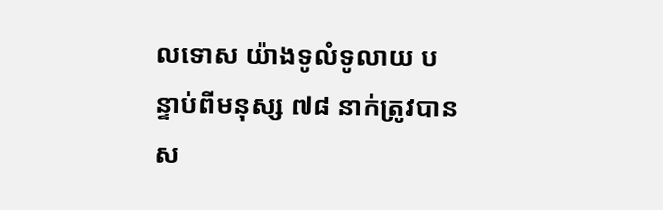លទោស យ៉ាងទូលំទូលាយ បន្ទាប់ពីមនុស្ស ៧៨ នាក់ត្រូវបានស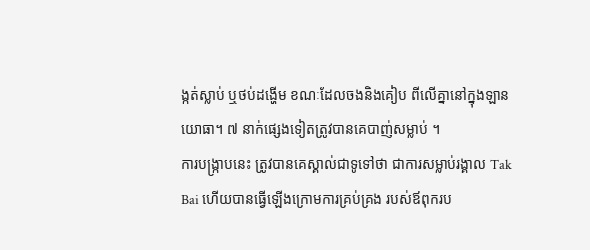ង្កត់ស្លាប់ ឬថប់ដង្ហើម ខណៈដែលចងនិងគៀប ពីលើគ្នានៅក្នុងឡានយោធា។ ៧ នាក់ផ្សេងទៀតត្រូវបានគេបាញ់សម្លាប់ ។
ការបង្រ្កាបនេះ ត្រូវបានគេស្គាល់ជាទូទៅថា ជាការសម្លាប់រង្គាល Tak Bai ហើយបានធ្វើឡើងក្រោមការគ្រប់គ្រង របស់ឪពុករប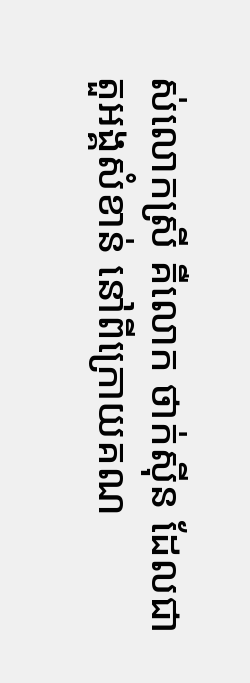ស់លោកស្រី គឺលោក ថាក់ស៊ីន ដែលជាតួអង្គសំខាន់ នៅពីក្រោយគណ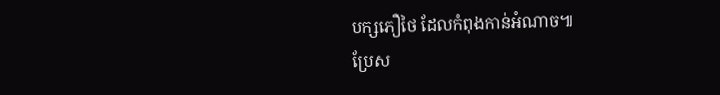បក្សភឿថៃ ដែលកំពុងកាន់អំណាច៕
ប្រែស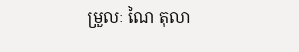ម្រួលៈ ណៃ តុលា